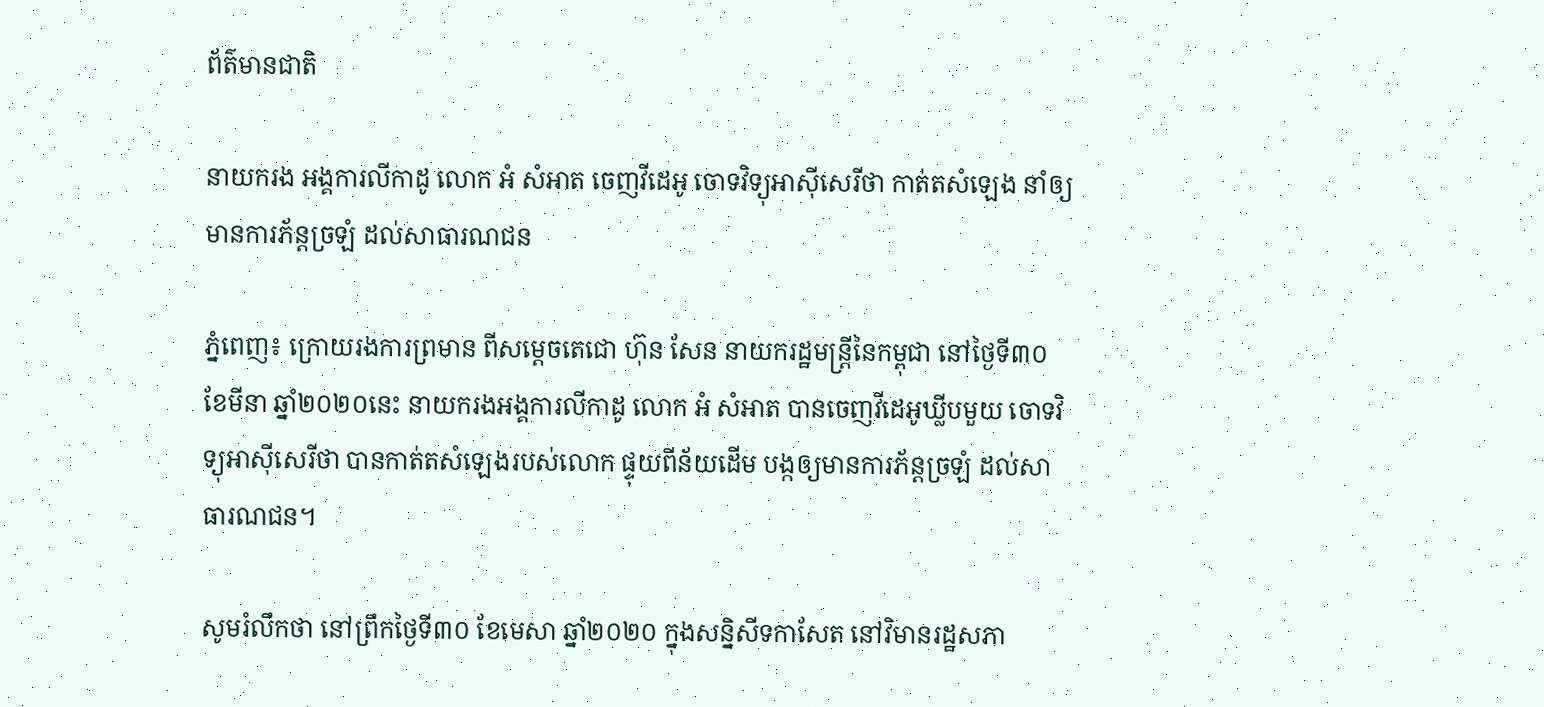ព័ត៌មានជាតិ

នាយករង អង្គការលីកាដូ លោក អំ សំអាត ចេញវីដេអូ ចោទវិទ្យុអាស៊ីសេរីថា កាត់តសំឡេង នាំឲ្យមានការភ័ន្តច្រឡំ ដល់សាធារណជន

ភ្នំពេញ៖ ក្រោយរងការព្រមាន ពីសម្ដេចតេជោ ហ៊ុន សែន នាយករដ្ឋមន្រ្តីនៃកម្ពុជា នៅថ្ងៃទី៣០ ខែមីនា ឆ្នាំ២០២០នេះ នាយករងអង្គការលីកាដូ លោក អំ សំអាត បានចេញវីដេអូឃ្លីបមួយ ចោទវិទ្យុអាស៊ីសេរីថា បានកាត់តសំឡេងរបស់លោក ផ្ទុយពីន័យដើម បង្កឲ្យមានការភ័ន្តច្រឡំ ដល់សាធារណជន។

សូមរំលឹកថា នៅព្រឹកថ្ងៃទី៣០ ខែមេសា ឆ្នាំ២០២០ ក្នុងសន្និសីទកាសែត នៅវិមានរដ្ឋសភា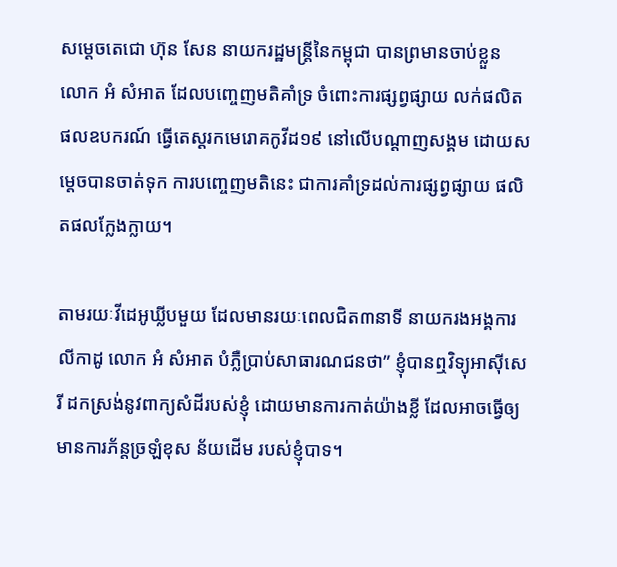សម្តេចតេជោ ហ៊ុន សែន នាយករដ្ឋមន្រ្តីនៃកម្ពុជា បានព្រមានចាប់ខ្លួន លោក អំ សំអាត ដែលបញ្ចេញមតិគាំទ្រ ចំពោះការផ្សព្វផ្សាយ លក់ផលិតផលឧបករណ៍ ធ្វើតេស្តរកមេរោគកូវីដ១៩ នៅលើបណ្តាញសង្គម ដោយសម្តេចបានចាត់ទុក ការបញ្ចេញមតិនេះ ជាការគាំទ្រដល់ការផ្សព្វផ្សាយ ផលិតផលក្លែងក្លាយ។

តាមរយៈវីដេអូឃ្លីបមួយ ដែលមានរយៈពេលជិត៣នាទី នាយករងអង្គការលីកាដូ លោក អំ សំអាត បំភ្លឺប្រាប់សាធារណជនថា” ខ្ញុំបានឮវិទ្យុអាស៊ីសេរី ដកស្រង់នូវពាក្យសំដីរបស់ខ្ញុំ ដោយមានការកាត់យ៉ាងខ្លី ដែលអាចធ្វើឲ្យ មានការភ័ន្តច្រឡំខុស ន័យដើម របស់ខ្ញុំបាទ។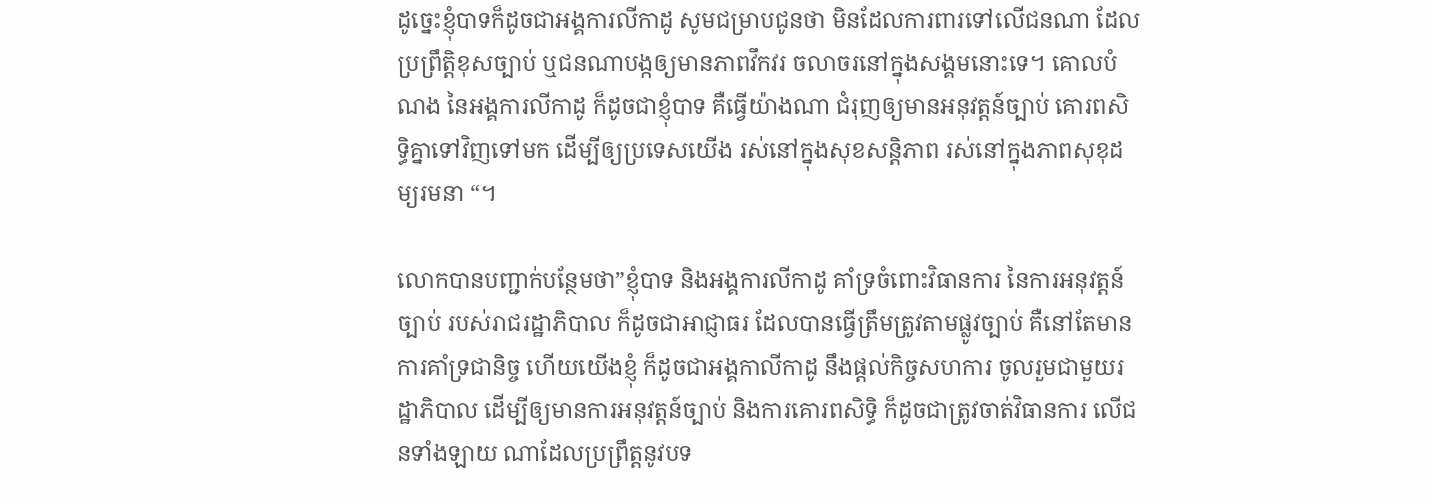ដូច្នេះខ្ញុំបាទក៏ដូចជាអង្គការលីកាដូ សូមជម្រាបជូនថា មិនដែលការពារទៅលើជនណា ដែលប្រព្រឹត្តិខុសច្បាប់ ឬជនណាបង្កឲ្យមានភាពវឹកវរ ចលាចរនៅក្នុងសង្គមនោះទេ។ គោលបំណង នៃអង្គការលីកាដូ ក៏ដូចជាខ្ញុំបាទ គឺធ្វើយ៉ាងណា ជំរុញឲ្យមានអនុវត្តន៍ច្បាប់ គោរពសិទ្ធិគ្នាទៅវិញទៅមក ដើម្បីឲ្យប្រទេសយើង រស់នៅក្នុងសុខសន្ដិភាព រស់នៅក្នុងភាពសុខុដម្យរមនា “។

លោកបានបញ្ជាក់បន្ថែមថា”ខ្ញុំបាទ និងអង្គការលីកាដូ គាំទ្រចំពោះវិធានការ នៃការអនុវត្តន៍ច្បាប់ របស់រាជរដ្ឋាភិបាល ក៏ដូចជាអាជ្ញាធរ ដែលបានធ្វើត្រឹមត្រូវតាមផ្លូវច្បាប់ គឺនៅតែមានការគាំទ្រជានិច្ច ហើយយើងខ្ញុំ ក៏ដូចជាអង្គកាលីកាដូ នឹងផ្ដល់កិច្ចសហការ ចូលរួមជាមួយរដ្ឋាភិបាល ដើម្បីឲ្យមានការអនុវត្តន៍ច្បាប់ និងការគោរពសិទ្ធិ ក៏ដូចជាត្រូវចាត់វិធានការ លើជនទាំងឡាយ ណាដែលប្រព្រឹត្តនូវបទ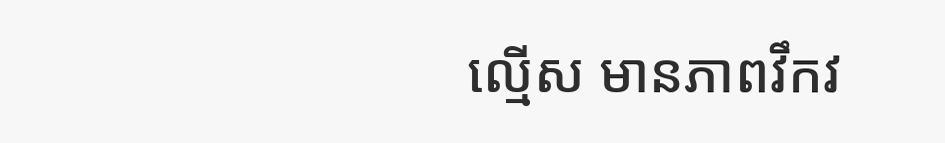ល្មើស មានភាពវឹកវ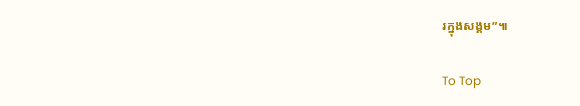រក្នុងសង្គម”៕

To Top